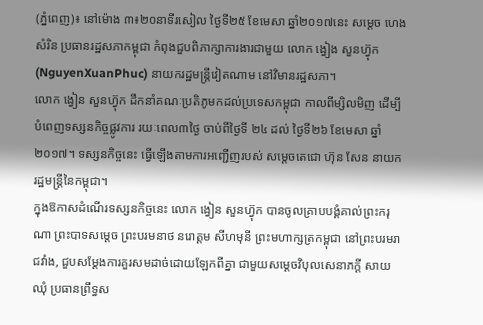(ភ្នំពេញ)៖ នៅម៉ោង ៣៖២០នាទីរសៀល ថ្ងៃទី២៥ ខែមេសា ឆ្នាំ២០១៧នេះ សម្តេច ហេង សំរិន ប្រធានរដ្ឋសភាកម្ពុជា កំពុងជួបពិភាក្សាការងារជាមួយ លោក ង្វៀង សួនហ្វ៊ុក (NguyenXuanPhuc) នាយករដ្ឋមន្រ្តីវៀតណាម នៅវិមានរដ្ឋសភា។
លោក ង្វៀន សួនហ្វ៊ុក ដឹកនាំគណៈប្រតិភូមកដល់ប្រទេសកម្ពុជា កាលពីម្សិលមិញ ដើម្បីបំពេញទស្សនកិច្ចផ្លូវការ រយៈពេល៣ថ្ងៃ ចាប់ពីថ្ងៃទី ២៤ ដល់ ថ្ងៃទី២៦ ខែមេសា ឆ្នាំ ២០១៧។ ទស្សនកិច្ចនេះ ធ្វើឡើងតាមការអញ្ជើញរបស់ សម្តេចតេជោ ហ៊ុន សែន នាយករដ្ឋមន្រ្តីនៃកម្ពុជា។
ក្នុងឱកាសដំណើរទស្សនកិច្ចនេះ លោក ង្វៀន សួនហ្វ៊ុក បានចូលគ្រាបបង្គំគាល់ព្រះករុណា ព្រះបាទសម្តេច ព្រះបរមនាថ នរោត្តម សីហមុនី ព្រះមហាក្សត្រកម្ពុជា នៅព្រះបរមរាជវាំង, ជួបសម្តែងការគួរសមដាច់ដោយឡែកពីគ្នា ជាមួយសម្តេចវិបុលសេនាភក្តី សាយ ឈុំ ប្រធានព្រឹទ្ធស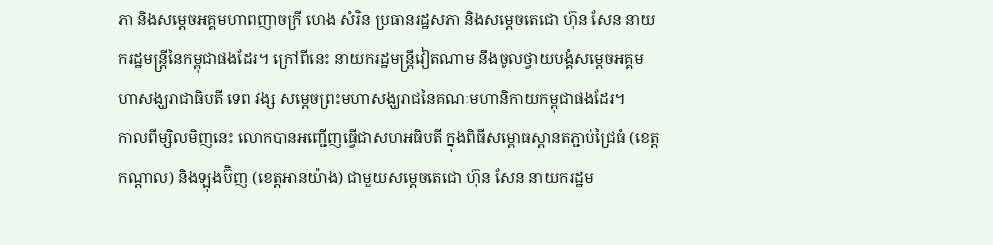ភា និងសម្តេចអគ្គមហាពញាចក្រី ហេង សំរិន ប្រធានរដ្ឋសភា និងសម្តេចតេជោ ហ៊ុន សែន នាយករដ្ឋមន្រ្តីនៃកម្ពុជាផងដែរ។ ក្រៅពីនេះ នាយករដ្ឋមន្រ្តីវៀតណាម នឹងចូលថ្វាយបង្គំសម្តេចអគ្គមហាសង្ឃរាជាធិបតី ទេព វង្ស សម្តេចព្រះមហាសង្ឃរាជនៃគណៈមហានិកាយកម្ពុជាផងដែរ។
កាលពីម្សិលមិញនេះ លោកបានអញ្ជើញធ្វើជាសហអធិបតី ក្នុងពិធីសម្ពោធស្ពានតភ្ជាប់ជ្រៃធំ (ខេត្តកណ្ដាល) និងឡុងប៊ិញ (ខេត្តអានយ៉ាង) ជាមួយសម្តេចតេជោ ហ៊ុន សែន នាយករដ្ឋម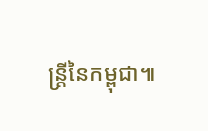ន្រ្តីនៃកម្ពុជា៕